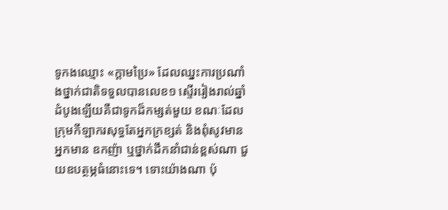ទូកងឈ្មោះ «ក្តាមប្រៃ» ដែលឈ្នះការប្រណាំងថ្នាក់ជាតិទទួលបានលេខ១ ស្ទើររៀងរាល់ឆ្នាំ ដំបូងឡើយគឺជាទូកដ៏កម្សត់មួយ ខណៈដែលក្រុមកីឡាករសុទ្ធតែអ្នកក្រខ្សត់ និងពុំសូវមានអ្នកមាន ឧកញ៉ា ឬថ្នាក់ដឹកនាំជាន់ខ្ពស់ណា ជួយឧបត្ថម្ភធំនោះទេ។ ទោះយ៉ាងណា ប៉ុ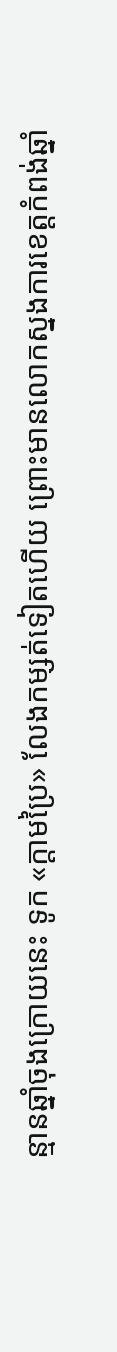ន្មានឆ្នាំចុងក្រោយនេះ ទូក «ក្តាមប្រៃ» លែងកម្សត់ទៀតហើយ ព្រោះមានលោកស្នងការខេត្តកំពង់ឆ្នាំ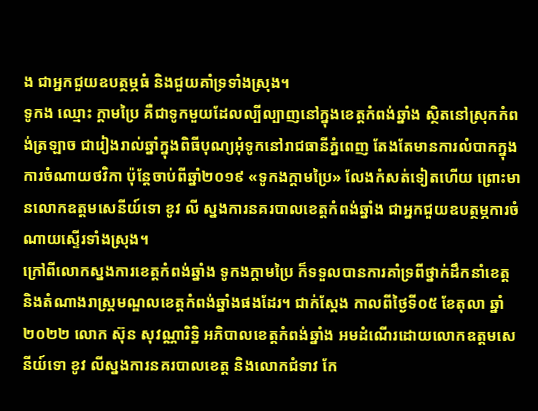ង ជាអ្នកជួយឧបត្ថម្ភធំ និងជួយគាំទ្រទាំងស្រុង។
ទូកង ឈ្មោះ ក្តាមប្រៃ គឺជាទូកមួយដែលល្បីល្បាញនៅក្នុងខេត្តកំពង់ឆ្នាំង ស្ថិតនៅស្រុកកំពង់ត្រឡាច ជារៀងរាល់ឆ្នាំក្នុងពិធីបុណ្យអុំទូកនៅរាជធានីភ្នំពេញ តែងតែមានការលំបាកក្នុងការចំណាយថវិកា ប៉ុន្តែចាប់ពីឆ្នាំ២០១៩ «ទូកងក្តាមប្រៃ» លែងកំសត់ទៀតហើយ ព្រោះមានលោកឧត្តមសេនីយ៍ទោ ខូវ លី ស្នងការនគរបាលខេត្តកំពង់ឆ្នាំង ជាអ្នកជួយឧបត្ថម្ភការចំណាយស្ទើរទាំងស្រុង។
ក្រៅពីលោកស្នងការខេត្តកំពង់ឆ្នាំង ទូកងក្តាមប្រៃ ក៏ទទួលបានការគាំទ្រពីថ្នាក់ដឹកនាំខេត្ត និងតំណាងរាស្ត្រមណ្ឌលខេត្តកំពង់ឆ្នាំងផងដែរ។ ជាក់ស្តែង កាលពីថ្ងៃទី០៥ ខែតុលា ឆ្នាំ២០២២ លោក ស៊ុន សុវណ្ណារិទ្ឋិ អភិបាលខេត្តកំពង់ឆ្នាំង អមដំណើរដោយលោកឧត្តមសេនីយ៍ទោ ខូវ លីស្នងការនគរបាលខេត្ត និងលោកជំទាវ កែ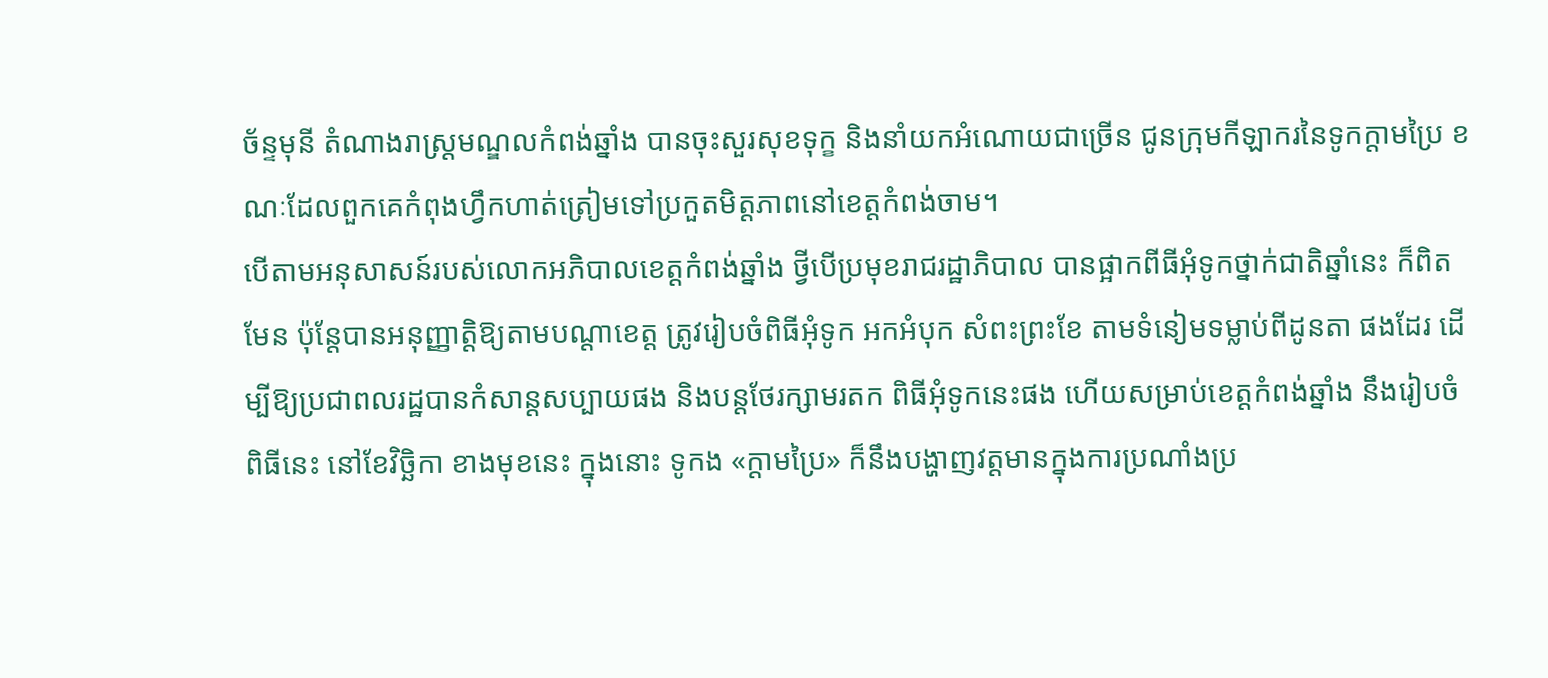ច័ន្ទមុនី តំណាងរាស្ត្រមណ្ឌលកំពង់ឆ្នាំង បានចុះសួរសុខទុក្ខ និងនាំយកអំណោយជាច្រើន ជូនក្រុមកីឡាករនៃទូកក្តាមប្រៃ ខណៈដែលពួកគេកំពុងហ្វឹកហាត់ត្រៀមទៅប្រកួតមិត្តភាពនៅខេត្តកំពង់ចាម។
បើតាមអនុសាសន៍របស់លោកអភិបាលខេត្តកំពង់ឆ្នាំង ថ្វីបើប្រមុខរាជរដ្ឋាភិបាល បានផ្អាកពីធីអុំទូកថ្នាក់ជាតិឆ្នាំនេះ ក៏ពិតមែន ប៉ុន្តែបានអនុញ្ញាត្តិឱ្យតាមបណ្តាខេត្ត ត្រូវរៀបចំពិធីអុំទូក អកអំបុក សំពះព្រះខែ តាមទំនៀមទម្លាប់ពីដូនតា ផងដែរ ដើម្បីឱ្យប្រជាពលរដ្ឋបានកំសាន្តសប្បាយផង និងបន្តថែរក្សាមរតក ពិធីអុំទូកនេះផង ហើយសម្រាប់ខេត្តកំពង់ឆ្នាំង នឹងរៀបចំពិធីនេះ នៅខែវិច្ឆិកា ខាងមុខនេះ ក្នុងនោះ ទូកង «ក្តាមប្រៃ» ក៏នឹងបង្ហាញវត្តមានក្នុងការប្រណាំងប្រ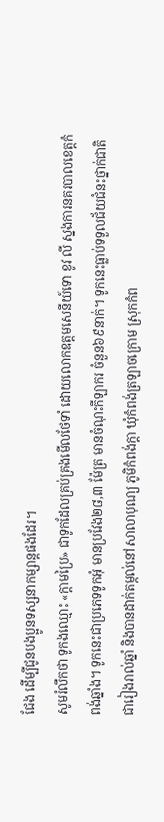ជែង ដើម្បីជូនបងប្អូនទស្សនាកម្សាន្តផងដែរ។
សូមរំលឹកថា ទូកងឈ្មោះ «ក្តាមប្រៃ» ជាទូកដែលគ្រប់គ្រងមើលថែទាំ ដោយលោកឧត្តមសេនីយ៍ទោ ខូវ លី ស្នងការនគរបាលខេត្តកំពង់ឆ្នាំង។ ទូកនេះជាប្រភេទទូកអុំ មានប្រវែង២៨,៣ ម៉ែត្រ មានចំណុះកីឡាករ ចំនួន៦៩នាក់។ ទូកនេះធ្លាប់ទទួលជ័យជំនះថ្នាក់ជាតិជារៀងរាល់ឆ្នាំ និងបានដាក់តម្កល់នៅសាលាបុណ្យ ភូមិកំពង់ក្តា ឃុំកំពង់ត្រឡាចក្រោម ស្រុកកំព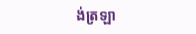ង់ត្រឡា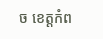ច ខេត្តកំព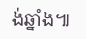ង់ឆ្នាំង៕